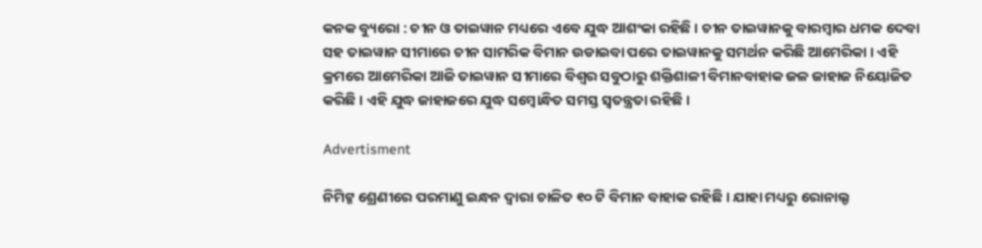କନକ ବ୍ୟୁରୋ : ଚୀନ ଓ ତାଇୱାନ ମଧ୍ୟରେ ଏବେ ଯୁଦ୍ଧ ଆଶଂକା ରହିଛି । ଚୀନ ତାଇୱାନକୁ ବାରମ୍ବାର ଧମକ ଦେବା ସହ ତାଇୱାନ ସୀମାରେ ଚୀନ ସାମରିକ ବିମାନ ଉଡାଇବା ପରେ ତାଇୱାନକୁ ସମର୍ଥନ କରିଛି ଆମେରିକା । ଏହି କ୍ରମରେ ଆମେରିକା ଆଜି ତାଇୱାନ ସୀମାରେ ବିଶ୍ୱର ସବୁଠାରୁ ଶକ୍ତିଶାଳୀ ବିମାନବାହାକ ଜଳ ଜାହାଜ ନିୟୋଜିତ କରିଛି । ଏହି ଯୁଦ୍ଧ ଜାହାଜରେ ଯୁଦ୍ଧ ସମ୍ବୋନ୍ଧିତ ସମସ୍ତ ସ୍ୱତନ୍ତ୍ରତା ରହିଛି ।

Advertisment

ନିମିଟ୍ଜ ଶ୍ରେଣୀରେ ପରମାଣୁ ଇନ୍ଧନ ଦ୍ୱାରା ଚାଳିତ ୧୦ ଟି ବିମାନ ବାହାକ ରହିଛି । ଯାହା ମଧ୍ୟରୁ ରୋନାଲ୍ଡ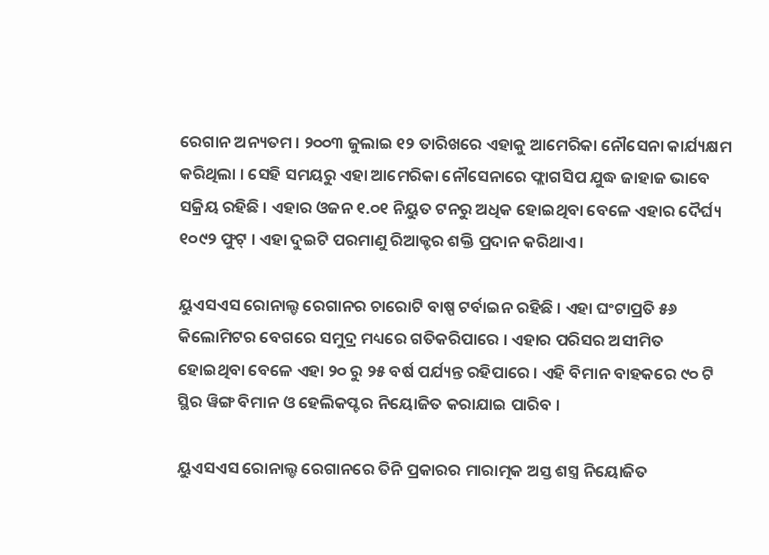ରେଗାନ ଅନ୍ୟତମ । ୨୦୦୩ ଜୁଲାଇ ୧୨ ତାରିଖରେ ଏହାକୁ ଆମେରିକା ନୌସେନା କାର୍ଯ୍ୟକ୍ଷମ କରିଥିଲା । ସେହି ସମୟରୁ ଏହା ଆମେରିକା ନୌସେନାରେ ଫ୍ଲାଗସିପ ଯୁଦ୍ଧ ଜାହାଜ ଭାବେ ସକ୍ରିୟ ରହିଛି । ଏହାର ଓଜନ ୧.୦୧ ନିୟୁତ ଟନରୁ ଅଧିକ ହୋଇଥିବା ବେଳେ ଏହାର ଦୈର୍ଘ୍ୟ ୧୦୯୨ ଫୁଟ୍ । ଏହା ଦୁଇଟି ପରମାଣୁ ରିଆକ୍ଟର ଶକ୍ତି ପ୍ରଦାନ କରିଥାଏ ।

ୟୁଏସଏସ ରୋନାଲ୍ଡ ରେଗାନର ଚାରୋଟି ବାଷ୍ପ ଟର୍ବାଇନ ରହିଛି । ଏହା ଘଂଟାପ୍ରତି ୫୬ କିଲୋମିଟର ବେଗରେ ସମୁଦ୍ର ମଧ୍ୟରେ ଗତିକରିପାରେ । ଏହାର ପରିସର ଅସୀମିତ ହୋଇଥିବା ବେଳେ ଏହା ୨୦ ରୁ ୨୫ ବର୍ଷ ପର୍ଯ୍ୟନ୍ତ ରହିପାରେ । ଏହି ବିମାନ ବାହକରେ ୯୦ ଟି ସ୍ଥିର ୱିଙ୍ଗ ବିମାନ ଓ ହେଲିକପ୍ଟର ନିୟୋଜିତ କରାଯାଇ ପାରିବ ।

ୟୁଏସଏସ ରୋନାଲ୍ଡ ରେଗାନରେ ତିନି ପ୍ରକାରର ମାରାତ୍ମକ ଅସ୍ତ ଶସ୍ତ୍ର ନିୟୋଜିତ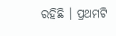ରହିଛି । ପ୍ରଥମଟି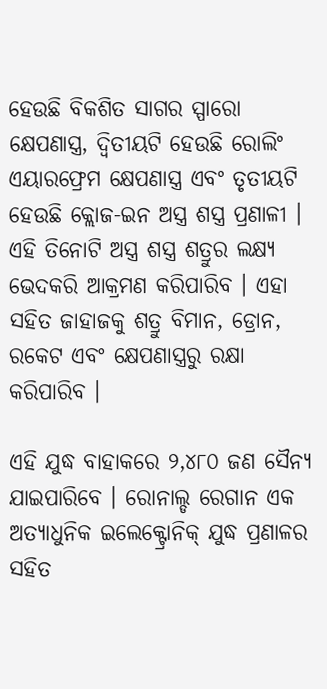ହେଉଛି ବିକଶିତ ସାଗର ସ୍ପାରୋ କ୍ଷେପଣାସ୍ତ୍ର, ଦ୍ୱିତୀୟଟି ହେଉଛି ରୋଲିଂ ଏୟାରଫ୍ରେମ କ୍ଷେପଣାସ୍ତ୍ର ଏବଂ ତୃତୀୟଟି ହେଉଛି କ୍ଲୋଜ-ଇନ ଅସ୍ତ୍ର ଶସ୍ତ୍ର ପ୍ରଣାଳୀ । ଏହି ତିନୋଟି ଅସ୍ତ୍ର ଶସ୍ତ୍ର ଶତ୍ରୁର ଲକ୍ଷ୍ୟ ଭେଦକରି ଆକ୍ରମଣ କରିପାରିବ । ଏହା ସହିତ ଜାହାଜକୁ ଶତ୍ରୁ ବିମାନ, ଡ୍ରୋନ, ରକେଟ ଏବଂ କ୍ଷେପଣାସ୍ତ୍ରରୁ ରକ୍ଷା କରିପାରିବ ।

ଏହି ଯୁଦ୍ଧ ବାହାକରେ ୨,୪୮୦ ଜଣ ସୈନ୍ୟ ଯାଇପାରିବେ । ରୋନାଲ୍ଡ ରେଗାନ ଏକ ଅତ୍ୟାଧୁନିକ ଇଲେକ୍ଟ୍ରୋନିକ୍ ଯୁଦ୍ଧ ପ୍ରଣାଳର ସହିତ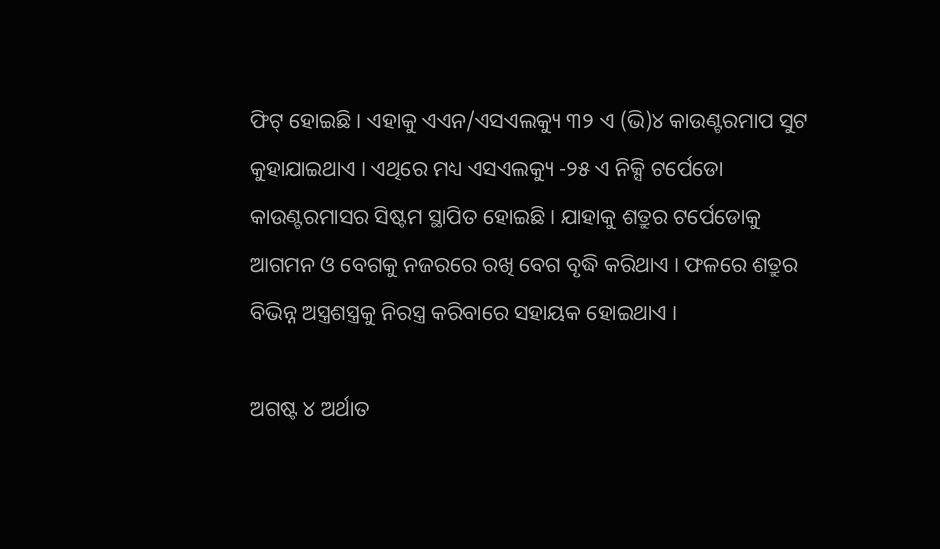ଫିଟ୍ ହୋଇଛି । ଏହାକୁ ଏଏନ/ଏସଏଲକ୍ୟୁ ୩୨ ଏ (ଭି)୪ କାଉଣ୍ଟରମାପ ସୁଟ କୁହାଯାଇଥାଏ । ଏଥିରେ ମଧ୍ୟ ଏସଏଲକ୍ୟୁ -୨୫ ଏ ନିକ୍ସି ଟର୍ପେଡୋ କାଉଣ୍ଟରମାସର ସିଷ୍ଟମ ସ୍ଥାପିତ ହୋଇଛି । ଯାହାକୁ ଶତ୍ରୁର ଟର୍ପେଡୋକୁ ଆଗମନ ଓ ବେଗକୁ ନଜରରେ ରଖି ବେଗ ବୃଦ୍ଧି କରିଥାଏ । ଫଳରେ ଶତ୍ରୁର ବିଭିନ୍ନ ଅସ୍ତ୍ରଶସ୍ତ୍ରକୁ ନିରସ୍ତ୍ର କରିବାରେ ସହାୟକ ହୋଇଥାଏ ।

ଅଗଷ୍ଟ ୪ ଅର୍ଥାତ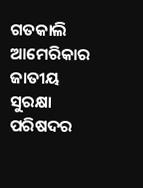ଗତକାଲି ଆମେରିକାର ଜାତୀୟ ସୁରକ୍ଷା ପରିଷଦର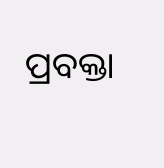ପ୍ରବକ୍ତା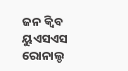ଜନ କ୍ୱିବ ୟୁଏସଏସ ରୋନାଲ୍ଡ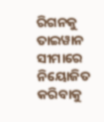ରିଗନକୁ ତାଇୱାନ ସୀମାରେ ନିୟୋଜିତ କରିବାକୁ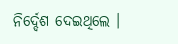ନିର୍ଦ୍ଦେଶ ଦେଇଥିଲେ ।